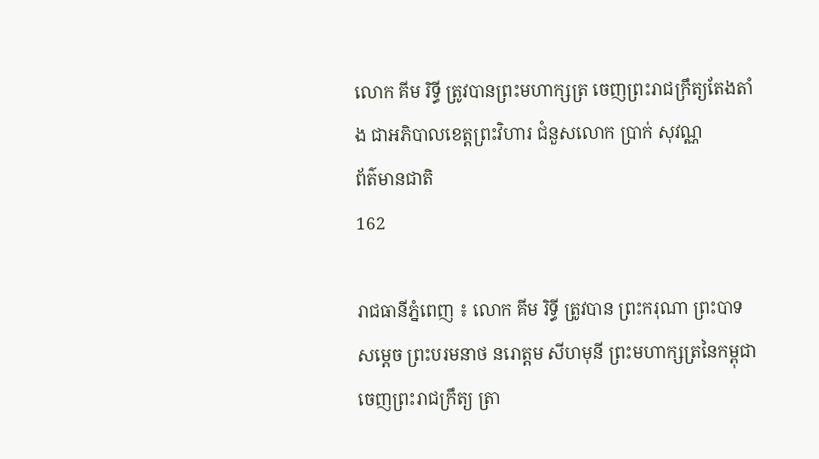លោក គីម រិទ្ធី ត្រូវបានព្រះមហាក្សត្រ ចេញព្រះរាជក្រឹត្យតែងតាំង ជាអភិបាលខេត្តព្រះវិហារ ជំនួសលោក ប្រាក់ សុវណ្ណ
ព័ត៌មានជាតិ
162

រាជធានីភ្នំពេញ ៖ លោក គីម រិទ្ធី ត្រូវបាន ព្រះករុណា ព្រះបាទសម្ដេច ព្រះបរមនាថ នរោត្តម សីហមុនី ព្រះមហាក្សត្រនៃកម្ពុជា ចេញព្រះរាជក្រឹត្យ ត្រា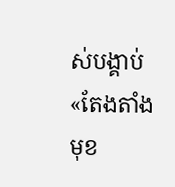ស់បង្គាប់ «តែងតាំងមុខ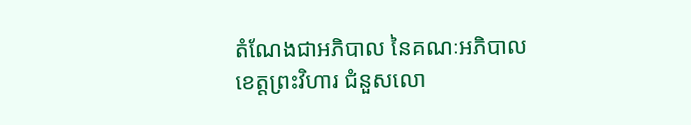តំណែងជាអភិបាល នៃគណៈអភិបាលខេត្តព្រះវិហារ ជំនួសលោ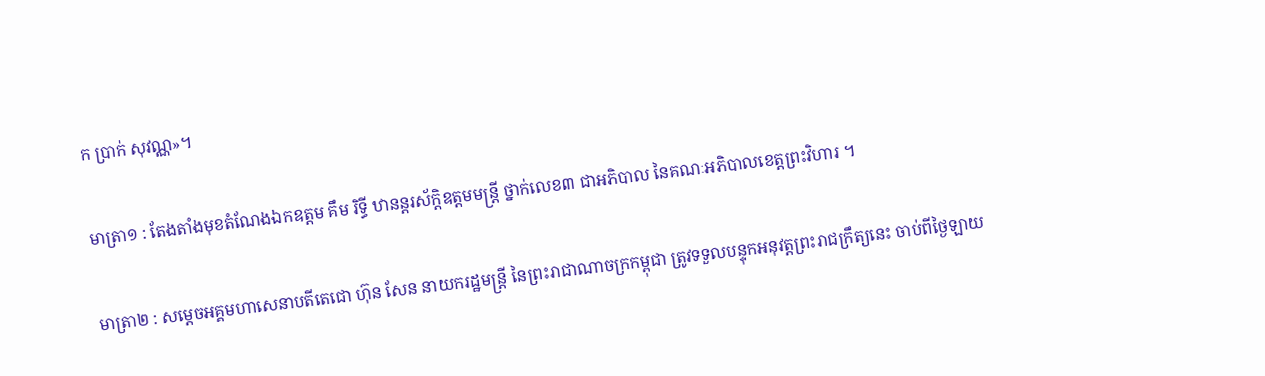ក ប្រាក់ សុវណ្ណ»។

មាត្រា១ : តែងតាំងមុខតំណែងឯកឧត្តម គឹម រិទ្ធី ឋានន្តរស័ក្តិឧត្តមមន្ត្រី ថ្នាក់លេខ៣ ជាអភិបាល នៃគណៈអភិបាលខេត្តព្រះវិហារ ។

មាត្រា២ : សម្តេចអគ្គមហាសេនាបតីតេជោ ហ៊ុន សែន នាយករដ្ឋមន្ត្រី នៃព្រះរាជាណាចក្រកម្ពុជា ត្រូវទទួលបន្ទុកអនុវត្តព្រះរាជក្រឹត្យនេះ ចាប់ពីថ្ងៃឡាយ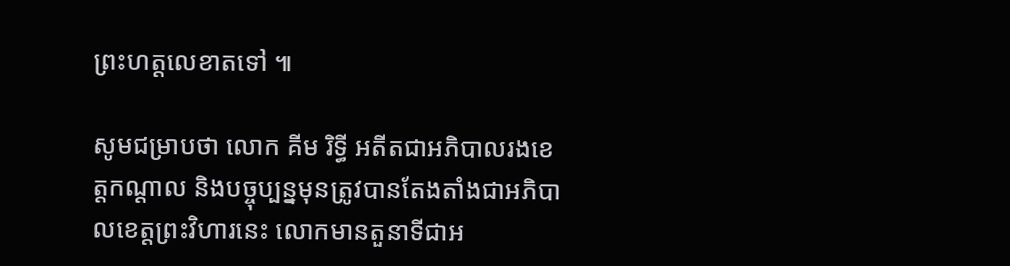ព្រះហត្តលេខាតទៅ ៕

សូមជម្រាបថា លោក គីម រិទ្ធី អតីតជាអភិបាលរងខេត្តកណ្ដាល និងបច្ចុប្បន្នមុនត្រូវបានតែងតាំងជាអភិបាលខេត្តព្រះវិហារនេះ លោកមានតួនាទីជាអ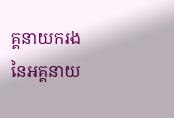គ្គនាយករង នៃអគ្គនាយ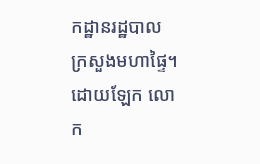កដ្ឋានរដ្ឋបាល ក្រសួងមហាផ្ទៃ។ ដោយឡែក លោក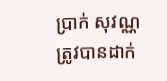ប្រាក់ សុវណ្ណ ត្រូវបានដាក់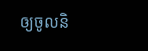ឲ្យចូលនិ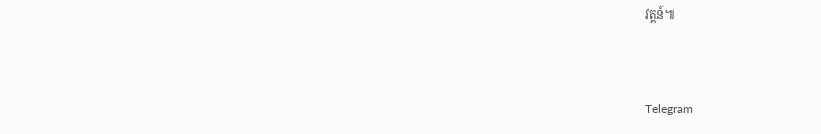វត្តន៍៕



Telegram